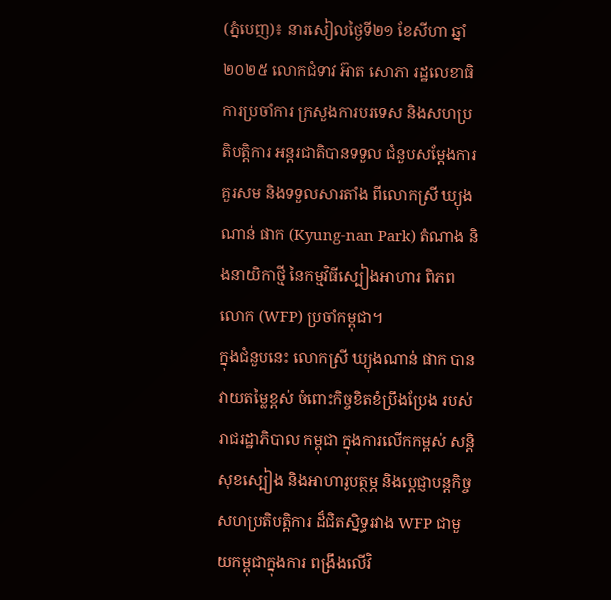(ភ្នំបេញ)៖ នារសៀលថ្ងៃទី២១ ខែសីហា ឆ្នាំ២០២៥ លោកជំទាវ អ៊ាត សោភា រដ្ឋលេខាធិការប្រចាំការ ក្រសួងការបរទេស និងសហប្រតិបត្តិការ អន្តរជាតិបានទទួល ជំនួបសម្តែងការគួរសម និងទទួលសារតាំង ពីលោកស្រី ឃ្យុងណាន់ ផាក (Kyung-nan Park) តំណាង និងនាយិកាថ្មី នៃកម្មវិធីស្បៀងអាហារ ពិភពលោក (WFP) ប្រចាំកម្ពុជា។
ក្នុងជំនួបនេះ លោកស្រី ឃ្យុងណាន់ ផាក បានវាយតម្លៃខ្ពស់ ចំពោះកិច្ចខិតខំប្រឹងប្រែង របស់រាជរដ្ឋាភិបាល កម្ពុជា ក្នុងការលើកកម្ពស់ សន្តិសុខស្បៀង និងអាហារូបត្ថម្ភ និងប្ដេជ្ញាបន្តកិច្ច សហប្រតិបត្តិការ ដ៏ជិតស្និទ្ធរវាង WFP ជាមួយកម្ពុជាក្នុងការ ពង្រឹងលើវិ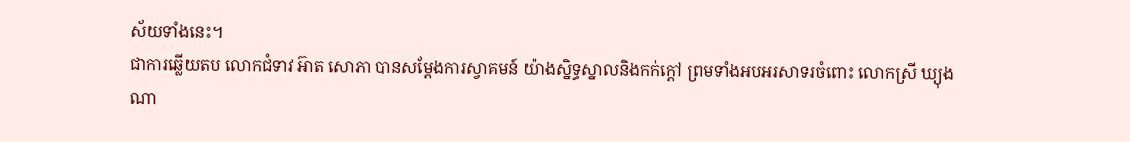ស័យទាំងនេះ។
ជាការឆ្លើយតប លោកជំទាវ អ៊ាត សោភា បានសម្តែងការស្វាគមន៍ យ៉ាងស្និទ្ធស្នាលនិងកក់ក្ដៅ ព្រមទាំងអបអរសាទរចំពោះ លោកស្រី ឃ្យុងណា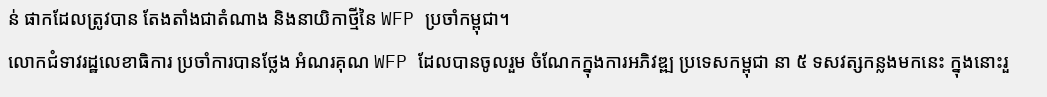ន់ ផាកដែលត្រូវបាន តែងតាំងជាតំណាង និងនាយិកាថ្មីនៃ WFP ប្រចាំកម្ពុជា។
លោកជំទាវរដ្ឋលេខាធិការ ប្រចាំការបានថ្លែង អំណរគុណ WFP ដែលបានចូលរួម ចំណែកក្នុងការអភិវឌ្ឍ ប្រទេសកម្ពុជា នា ៥ ទសវត្សកន្លងមកនេះ ក្នុងនោះរួ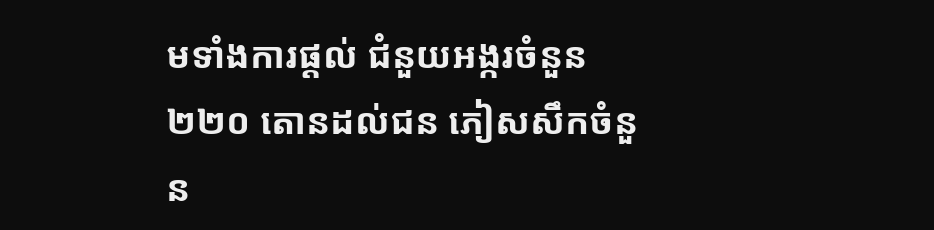មទាំងការផ្តល់ ជំនួយអង្ករចំនួន ២២០ តោនដល់ជន ភៀសសឹកចំនួន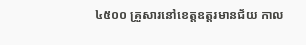៤៥០០ គ្រួសារនៅខេត្តឧត្តរមានជ័យ កាល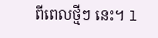ពីពេលថ្មីៗ នេះ។ l